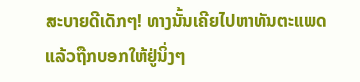ສະບາຍດີເດັກໆ! ທາງນັ້ນເຄີຍໄປຫາທັນຕະແພດແລ້ວຖືກບອກໃຫ້ຢູ່ນິ່ງໆ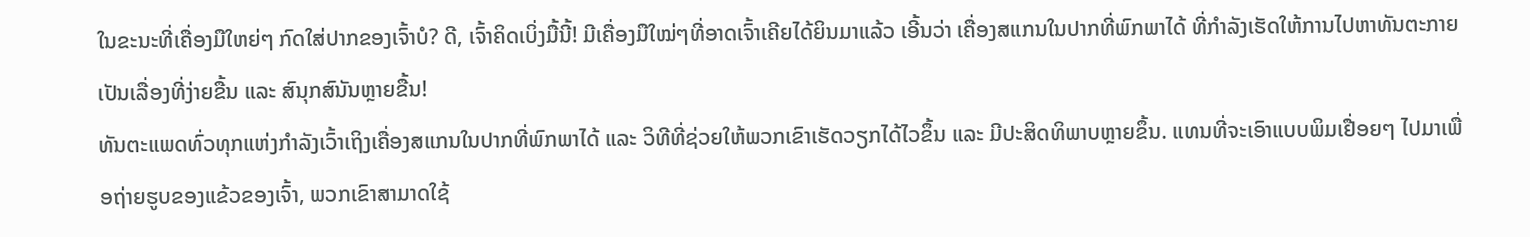ໃນຂະນະທີ່ເຄື່ອງມືໃຫຍ່ໆ ກົດໃສ່ປາກຂອງເຈົ້າບໍ? ດີ, ເຈົ້າຄິດເບິ່ງມື້ນີ້! ມີເຄື່ອງມືໃໝ່ໆທີ່ອາດເຈົ້າເຄີຍໄດ້ຍິນມາແລ້ວ ເອີ້ນວ່າ ເຄື່ອງສແກນໃນປາກທີ່ພົກພາໄດ້ ທີ່ກຳລັງເຮັດໃຫ້ການໄປຫາທັນຕະກາຍເປັນເລື່ອງທີ່ງ່າຍຂື້ນ ແລະ ສົນຸກສົນັນຫຼາຍຂື້ນ!
ທັນຕະແພດທົ່ວທຸກແຫ່ງກໍາລັງເວົ້າເຖິງເຄື່ອງສແກນໃນປາກທີ່ພົກພາໄດ້ ແລະ ວິທີທີ່ຊ່ວຍໃຫ້ພວກເຂົາເຮັດວຽກໄດ້ໄວຂຶ້ນ ແລະ ມີປະສິດທິພາບຫຼາຍຂຶ້ນ. ແທນທີ່ຈະເອົາແບບພິມເຢື່ອຍໆ ໄປມາເພື່ອຖ່າຍຮູບຂອງແຂ້ວຂອງເຈົ້າ, ພວກເຂົາສາມາດໃຊ້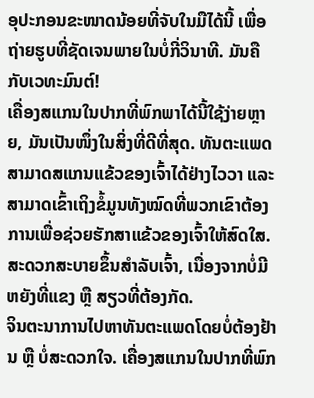ອຸປະກອນຂະໜາດນ້ອຍທີ່ຈັບໃນມືໄດ້ນີ້ ເພື່ອຖ່າຍຮູບທີ່ຊັດເຈນພາຍໃນບໍ່ກີ່ວິນາທີ. ມັນຄືກັບເວທະມົນຕ໌!
ເຄື່ອງສແກນໃນປາກທີ່ພົກພາໄດ້ນີ້ໃຊ້ງ່າຍຫຼາຍ, ມັນເປັນໜຶ່ງໃນສິ່ງທີ່ດີທີ່ສຸດ. ທັນຕະແພດສາມາດສແກນແຂ້ວຂອງເຈົ້າໄດ້ຢ່າງໄວວາ ແລະ ສາມາດເຂົ້າເຖິງຂໍ້ມູນທັງໝົດທີ່ພວກເຂົາຕ້ອງການເພື່ອຊ່ວຍຮັກສາແຂ້ວຂອງເຈົ້າໃຫ້ສົດໃສ. ສະດວກສະບາຍຂຶ້ນສໍາລັບເຈົ້າ, ເນື່ອງຈາກບໍ່ມີຫຍັງທີ່ແຂງ ຫຼື ສຽວທີ່ຕ້ອງກັດ.
ຈິນຕະນາການໄປຫາທັນຕະແພດໂດຍບໍ່ຕ້ອງຢ້ານ ຫຼື ບໍ່ສະດວກໃຈ. ເຄື່ອງສແກນໃນປາກທີ່ພົກ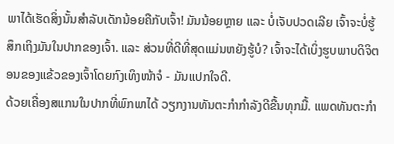ພາໄດ້ເຮັດສິ່ງນັ້ນສໍາລັບເດັກນ້ອຍຄືກັບເຈົ້າ! ມັນນ້ອຍຫຼາຍ ແລະ ບໍ່ເຈັບປວດເລີຍ ເຈົ້າຈະບໍ່ຮູ້ສຶກເຖິງມັນໃນປາກຂອງເຈົ້າ. ແລະ ສ່ວນທີ່ດີທີ່ສຸດແມ່ນຫຍັງຮູ້ບໍ? ເຈົ້າຈະໄດ້ເບິ່ງຮູບພາບດິຈິຕອນຂອງແຂ້ວຂອງເຈົ້າໂດຍກົງເທິງໜ້າຈໍ - ມັນແປກໃຈດີ.
ດ້ວຍເຄື່ອງສແກນໃນປາກທີ່ພົກພາໄດ້ ວຽກງານທັນຕະກໍາກໍາລັງດີຂື້ນທຸກມື້. ແພດທັນຕະກໍາ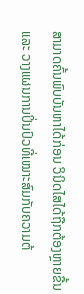ສາມາດຄົ້ນພົບບັນຫາໄດ້ກ່ອນ ວິນິດໄສໄດ້ຖືກຕ້ອງຫຼາຍຂື້ນ ແລະ ວາງແຜນການປິ່ນປົວທີ່ເໝາະສົມກັບຄວາມຕ້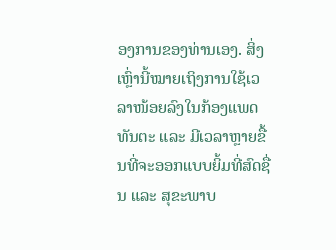ອງການຂອງທ່ານເອງ. ສິ່ງເຫຼົ່ານີ້ໝາຍເຖິງການໃຊ້ເວລາໜ້ອຍລົງໃນກ້ອງແພດທັນຕະ ແລະ ມີເວລາຫຼາຍຂື້ນທີ່ຈະອອກແບບຍິ້ມທີ່ສົດຊື່ນ ແລະ ສຸຂະພາບ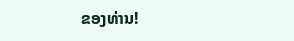ຂອງທ່ານ!